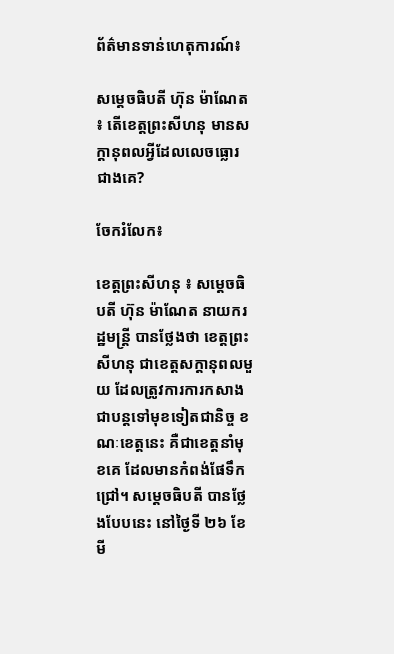ព័ត៌មានទាន់ហេតុការណ៍៖

សម្ដេចធិបតី ហ៊ុន ម៉ាណែត ៖ តើខេត្តព្រះសីហនុ មានសក្តានុពលអ្វីដែលលេចធ្លោរជាងគេ?

ចែករំលែក៖

ខេត្តព្រះសីហនុ ៖ សម្ដេចធិបតី ហ៊ុន ម៉ាណែត នាយករដ្ឋមន្រ្ដី បានថ្លែងថា ខេត្តព្រះសីហនុ ជាខេត្តសក្ដានុពលមួយ ដែលត្រូវការការកសាងជាបន្តទៅមុខទៀតជានិច្ច ខណៈខេត្តនេះ គឺជាខេត្តនាំមុខគេ ដែលមានកំពង់ផែទឹកជ្រៅ។ សម្តេចធិបតី បានថ្លែងបែបនេះ នៅថ្ងៃទី ២៦ ខែមី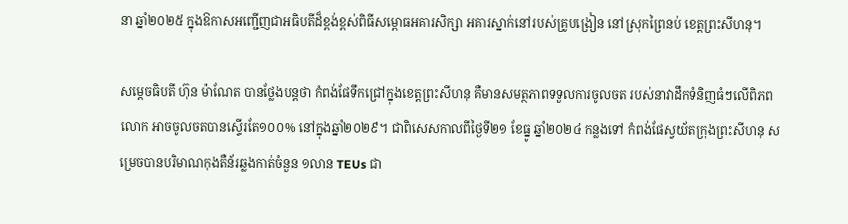នា ឆ្នាំ២០២៥ ក្នុងឱកាសអញ្ជើញជាអធិបតីដ៏ខ្ពង់ខ្ពស់ពិធីសម្ពោធអគារសិក្សា អគារស្នាក់នៅរបស់គ្រូបង្រៀន នៅស្រុកព្រៃនប់ ខេត្តព្រះសីហនុ។

សម្តេចធិបតី ហ៊ុន ម៉ាណែត បានថ្លែងបន្តថា កំពង់ផែទឹកជ្រៅក្នុងខេត្តព្រះសីហនុ គឺមានសមត្ថភាពទទួលការចូលចត របស់នាវាដឹកទំនិញធំៗលើពិភពលោក អាចចូលចតបានស្ទើរតែ១០០% នៅក្នុងឆ្នាំ២០២៩។ ជាពិសេសកាលពីថ្ងៃទី២១ ខែធ្នូ ឆ្នាំ២០២៤ កន្លងទៅ កំពង់ផែស្វយ័តក្រុងព្រះសីហនុ សម្រេចបានបរិមាណកុងតឺន័រឆ្លងកាត់ចំនួន ១លាន TEUs ជា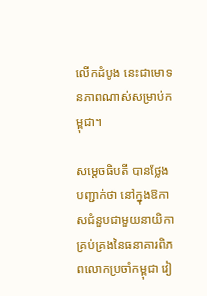លើកដំបូង នេះជាមោទនភាពណាស់សម្រាប់កម្ពុជា។

សម្តេចធិបតី បានថ្លែងបញ្ជាក់ថា នៅក្នុងឱកាសជំនួបជាមួយនាយិកាគ្រប់គ្រងនៃធនាគារពិភពលោកប្រចាំកម្ពុជា វៀ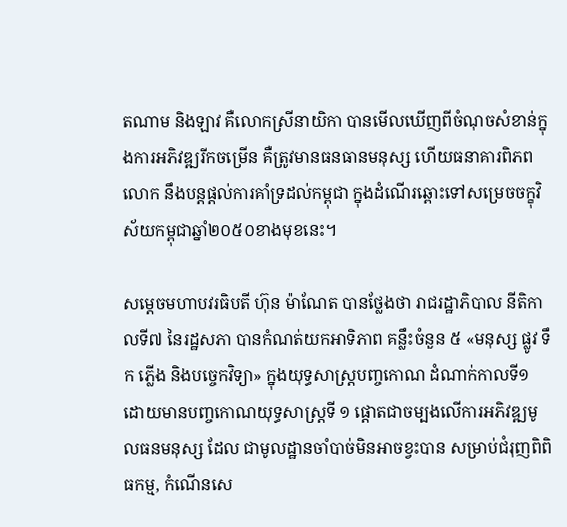តណាម និងឡាវ គឺលោកស្រីនាយិកា បានមើលឃើញពីចំណុចសំខាន់ក្នុងការអភិវឌ្ឍរីកចម្រើន គឺត្រូវមានធនធានមនុស្ស ហើយធនាគារពិភពលោក នឹងបន្តផ្ដល់ការគាំទ្រដល់កម្ពុជា ក្នុងដំណើរឆ្ពោះទៅសម្រេចចក្ខុវិស័យកម្ពុជាឆ្នាំ២០៥០ខាងមុខនេះ។

សម្តេចមហាបវរធិបតី ហ៊ុន ម៉ាណែត បានថ្លែងថា រាជរដ្ឋាភិបាល នីតិកាលទី៧ នៃរដ្ឋសភា បានកំណត់យកអាទិភាព គន្លឹះចំនួន ៥ «មនុស្ស ផ្លូវ ទឹក ភ្លើង និងបច្ចេកវិទ្យា» ក្នុងយុទ្ធសាស្ត្របញ្ចកោណ ដំណាក់កាលទី១ ដោយមានបញ្ចកោណយុទ្ធសាស្ត្រទី ១ ផ្ដោតជាចម្បងលើការអភិវឌ្ឍមូលធនមនុស្ស ដែល ជាមូលដ្ឋានចាំបាច់មិនអាចខ្វះបាន សម្រាប់ជំរុញពិពិធកម្ម, កំណើនសេ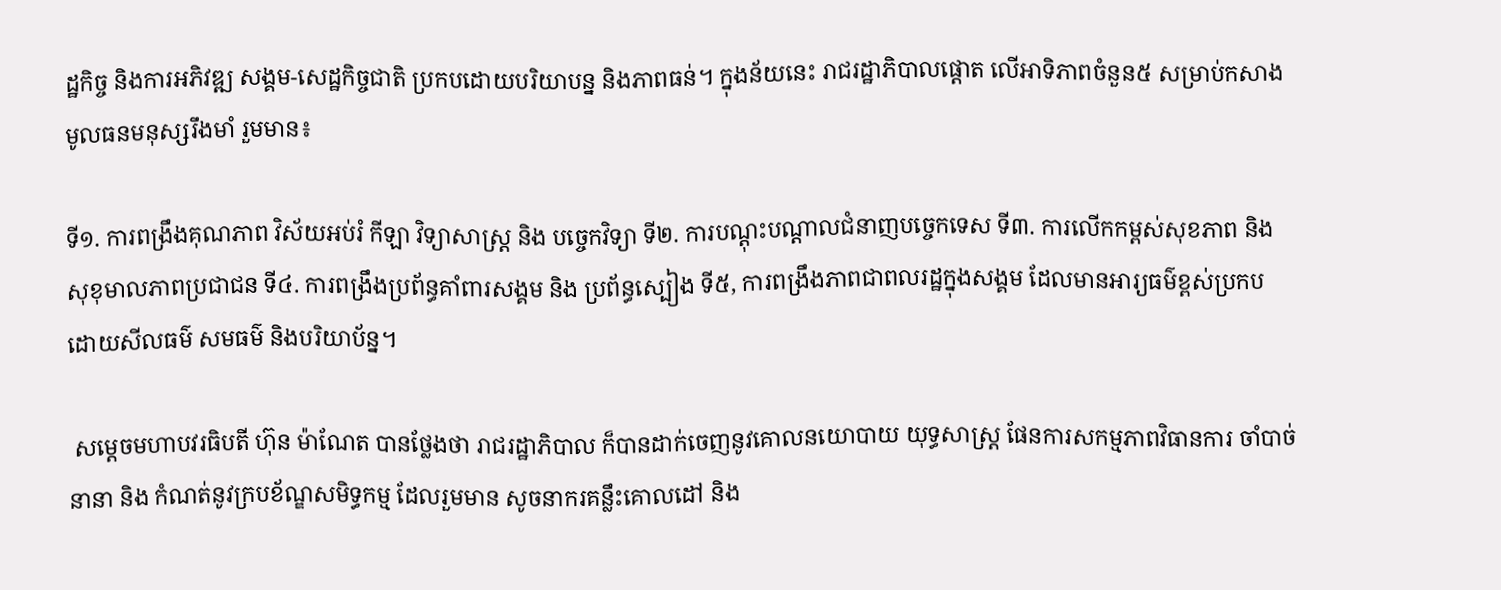ដ្ឋកិច្ច និងការអភិវឌ្ឍ សង្គម-សេដ្ឋកិច្ចជាតិ ប្រកបដោយបរិយាបន្ន និងភាពធន់។ ក្នុងន័យនេះ រាជរដ្ឋាភិបាលផ្តោត លើអាទិភាពចំនួន៥ សម្រាប់កសាងមូលធនមនុស្សរឹងមាំ រួមមាន៖

ទី១. ការពង្រឹងគុណភាព វិស័យអប់រំ កីឡា វិទ្យាសាស្ត្រ និង បច្ចេកវិទ្យា ទី២. ការបណ្តុះបណ្តាលជំនាញបច្ចេកទេស ទី៣. ការលើកកម្ពស់សុខភាព និង សុខុមាលភាពប្រជាជន ទី៤. ការពង្រឹងប្រព័ន្ធគាំពារសង្គម និង ប្រព័ន្ធស្បៀង ទី៥, ការពង្រឹងភាពជាពលរដ្ឋក្នុងសង្គម ដែលមានអារ្យធម៌ខ្ពស់ប្រកប ដោយសីលធម៌ សមធម៌ និងបរិយាប័ន្ន។

 សម្តេចមហាបវរធិបតី ហ៊ុន ម៉ាណែត បានថ្លែងថា រាជរដ្ឋាភិបាល ក៏បានដាក់ចេញនូវគោលនយោបាយ យុទ្ធសាស្ត្រ ផែនការសកម្មភាពវិធានការ ចាំបាច់នានា និង កំណត់នូវក្របខ័ណ្ឌសមិទ្ធកម្ម ដែលរួមមាន សូចនាករគន្លឹះគោលដៅ និង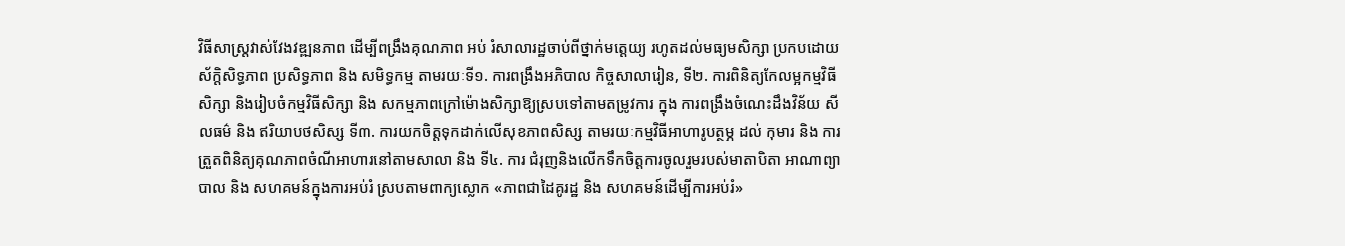វិធីសាស្រ្តវាស់វែងវឌ្ឍនភាព ដើម្បីពង្រឹងគុណភាព អប់ រំសាលារដ្ឋចាប់ពីថ្នាក់មត្តេយ្យ រហូតដល់មធ្យមសិក្សា ប្រកបដោយស័ក្ដិសិទ្ធភាព ប្រសិទ្ធភាព និង សមិទ្ធកម្ម តាមរយៈទី១. ការពង្រឹងអភិបាល កិច្ចសាលារៀន, ទី២. ការពិនិត្យកែលម្អកម្មវិធីសិក្សា និងរៀបចំកម្មវិធីសិក្សា និង សកម្មភាពក្រៅម៉ោងសិក្សាឱ្យស្របទៅតាមតម្រូវការ ក្នុង ការពង្រឹងចំណេះដឹងវិន័យ សីលធម៌ និង ឥរិយាបថសិស្ស ទី៣. ការយកចិត្តទុកដាក់លើសុខភាពសិស្ស តាមរយៈកម្មវិធីអាហារូបត្ថម្ភ ដល់ កុមារ និង ការត្រួតពិនិត្យគុណភាពចំណីអាហារនៅតាមសាលា និង ទី៤. ការ ជំរុញនិងលើកទឹកចិត្តការចូលរួមរបស់មាតាបិតា អាណាព្យាបាល និង សហគមន៍ក្នុងការអប់រំ ស្របតាមពាក្យស្លោក «ភាពជាដៃគូរដ្ឋ និង សហគមន៍ដើម្បីការអប់រំ»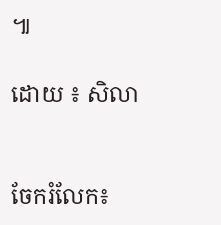៕

ដោយ ៖ សិលា


ចែករំលែក៖